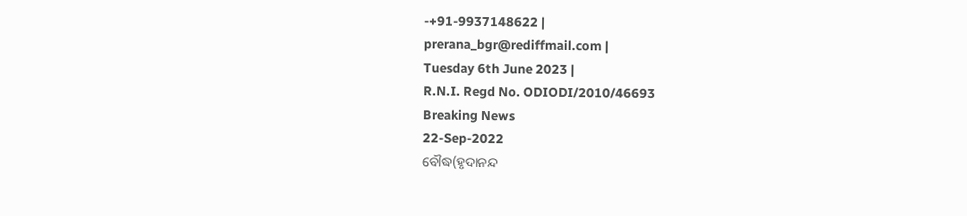-+91-9937148622 |
prerana_bgr@rediffmail.com |
Tuesday 6th June 2023 |
R.N.I. Regd No. ODIODI/2010/46693
Breaking News
22-Sep-2022
ବୌଦ୍ଧ(ହୃଦାନନ୍ଦ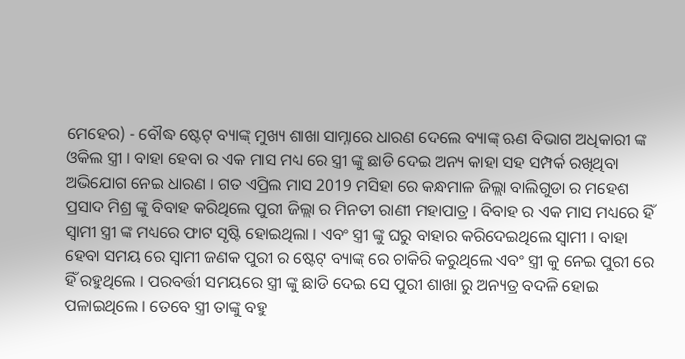ମେହେର) - ବୌଦ୍ଧ ଷ୍ଟେଟ୍ ବ୍ୟାଙ୍କ୍ ମୁଖ୍ୟ ଶାଖା ସାମ୍ନାରେ ଧାରଣ ଦେଲେ ବ୍ୟାଙ୍କ୍ ଋଣ ବିଭାଗ ଅଧିକାରୀ ଙ୍କ ଓକିଲ ସ୍ତ୍ରୀ । ବାହା ହେବା ର ଏକ ମାସ ମଧ୍ୟ ରେ ସ୍ତ୍ରୀ ଙ୍କୁ ଛାଡି ଦେଇ ଅନ୍ୟ କାହା ସହ ସମ୍ପର୍କ ରଖିଥିବା ଅଭିଯୋଗ ନେଇ ଧାରଣ । ଗତ ଏପ୍ରିଲ ମାସ 2019 ମସିହା ରେ କନ୍ଧମାଳ ଜିଲ୍ଲା ବାଲିଗୁଡା ର ମହେଶ ପ୍ରସାଦ ମିଶ୍ର ଙ୍କୁ ବିବାହ କରିଥିଲେ ପୁରୀ ଜିଲ୍ଲା ର ମିନତୀ ରାଣୀ ମହାପାତ୍ର । ବିବାହ ର ଏକ ମାସ ମଧ୍ୟରେ ହିଁ ସ୍ବାମୀ ସ୍ତ୍ରୀ ଙ୍କ ମଧ୍ୟରେ ଫାଟ ସୃଷ୍ଟି ହୋଇଥିଲା । ଏବଂ ସ୍ତ୍ରୀ ଙ୍କୁ ଘରୁ ବାହାର କରିଦେଇଥିଲେ ସ୍ବାମୀ । ବାହା ହେବା ସମୟ ରେ ସ୍ବାମୀ ଜଣକ ପୁରୀ ର ଷ୍ଟେଟ୍ ବ୍ୟାଙ୍କ୍ ରେ ଚାକିରି କରୁଥିଲେ ଏବଂ ସ୍ତ୍ରୀ କୁ ନେଇ ପୁରୀ ରେ ହିଁ ରହୁଥିଲେ । ପରବର୍ତ୍ତୀ ସମୟରେ ସ୍ତ୍ରୀ ଙ୍କୁ ଛାଡି ଦେଇ ସେ ପୁରୀ ଶାଖା ରୁ ଅନ୍ୟତ୍ର ବଦଳି ହୋଇ ପଳାଇଥିଲେ । ତେବେ ସ୍ତ୍ରୀ ତାଙ୍କୁ ବହୁ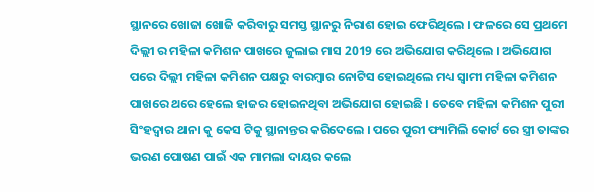ସ୍ଥାନରେ ଖୋଜା ଖୋଜି କରିବାରୁ ସମସ୍ତ ସ୍ଥାନରୁ ନିରାଶ ହୋଇ ଫେରିଥିଲେ । ଫଳରେ ସେ ପ୍ରଥମେ ଦିଲ୍ଲୀ ର ମହିଳା କମିଶନ ପାଖରେ ଜୁଲାଇ ମାସ 2019 ରେ ଅଭିଯୋଗ କରିଥିଲେ । ଅଭିଯୋଗ ପରେ ଦିଲ୍ଲୀ ମହିଳା କମିଶନ ପକ୍ଷରୁ ବାରମ୍ବାର ନୋଟିସ ହୋଇଥିଲେ ମଧ୍ୟ ସ୍ବାମୀ ମହିଳା କମିଶନ ପାଖରେ ଥରେ ହେଲେ ହାଜର ହୋଇନଥିବା ଅଭିଯୋଗ ହୋଇଛି । ତେବେ ମହିଳା କମିଶନ ପୁରୀ ସିଂହଦ୍ଵାର ଥାନା କୁ କେସ ଟିକୁ ସ୍ଥାନାନ୍ତର କରିଦେଲେ । ପରେ ପୁରୀ ଫ୍ୟାମିଲି କୋର୍ଟ ରେ ସ୍ତ୍ରୀ ତାଙ୍କର ଭରଣ ପୋଷଣ ପାଇଁ ଏକ ମାମଲା ଦାୟର କଲେ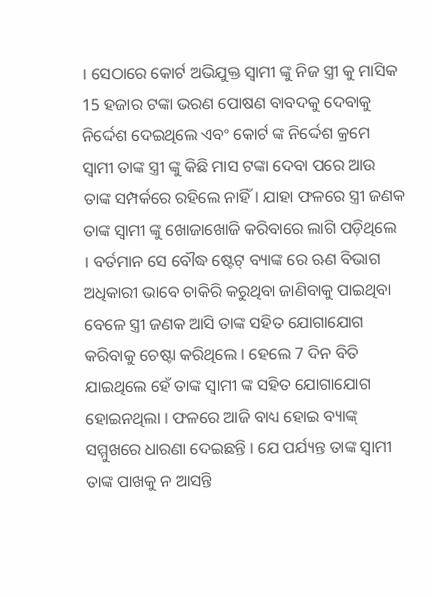। ସେଠାରେ କୋର୍ଟ ଅଭିଯୁକ୍ତ ସ୍ବାମୀ ଙ୍କୁ ନିଜ ସ୍ତ୍ରୀ କୁ ମାସିକ 15 ହଜାର ଟଙ୍କା ଭରଣ ପୋଷଣ ବାବଦକୁ ଦେବାକୁ ନିର୍ଦ୍ଦେଶ ଦେଇଥିଲେ ଏବଂ କୋର୍ଟ ଙ୍କ ନିର୍ଦ୍ଦେଶ କ୍ରମେ ସ୍ବାମୀ ତାଙ୍କ ସ୍ତ୍ରୀ ଙ୍କୁ କିଛି ମାସ ଟଙ୍କା ଦେବା ପରେ ଆଉ ତାଙ୍କ ସମ୍ପର୍କରେ ରହିଲେ ନାହିଁ। ଯାହା ଫଳରେ ସ୍ତ୍ରୀ ଜଣକ ତାଙ୍କ ସ୍ବାମୀ ଙ୍କୁ ଖୋଜାଖୋଜି କରିବାରେ ଲାଗି ପଡ଼ିଥିଲେ । ବର୍ତମାନ ସେ ବୌଦ୍ଧ ଷ୍ଟେଟ୍ ବ୍ୟାଙ୍କ ରେ ଋଣ ବିଭାଗ ଅଧିକାରୀ ଭାବେ ଚାକିରି କରୁଥିବା ଜାଣିବାକୁ ପାଇଥିବା ବେଳେ ସ୍ତ୍ରୀ ଜଣକ ଆସି ତାଙ୍କ ସହିତ ଯୋଗାଯୋଗ କରିବାକୁ ଚେଷ୍ଟା କରିଥିଲେ । ହେଲେ 7 ଦିନ ବିତି ଯାଇଥିଲେ ହେଁ ତାଙ୍କ ସ୍ବାମୀ ଙ୍କ ସହିତ ଯୋଗାଯୋଗ ହୋଇନଥିଲା । ଫଳରେ ଆଜି ବାଧ୍ୟ ହୋଇ ବ୍ୟାଙ୍କ୍ ସମ୍ମୁଖରେ ଧାରଣା ଦେଇଛନ୍ତି । ଯେ ପର୍ଯ୍ୟନ୍ତ ତାଙ୍କ ସ୍ଵାମୀ ତାଙ୍କ ପାଖକୁ ନ ଆସନ୍ତି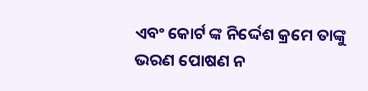ଏବଂ କୋର୍ଟ ଙ୍କ ନିର୍ଦ୍ଦେଶ କ୍ରମେ ତାଙ୍କୁ ଭରଣ ପୋଷଣ ନ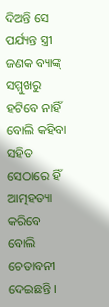ଦିଅନ୍ତି ସେ ପର୍ଯ୍ୟନ୍ତ ସ୍ତ୍ରୀ ଜଣକ ବ୍ୟାଙ୍କ୍ ସମ୍ମୁଖରୁ ହଟିବେ ନାହିଁ ବୋଲି କହିବା ସହିତ ସେଠାରେ ହିଁ ଆତ୍ମହତ୍ୟା କରିବେ ବୋଲି ଚେତାବନୀ ଦେଇଛନ୍ତି ।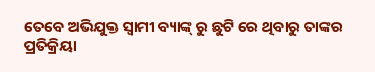ତେବେ ଅଭିଯୁକ୍ତ ସ୍ବାମୀ ବ୍ୟାଙ୍କ୍ ରୁ ଛୁଟି ରେ ଥିବାରୁ ତାଙ୍କର ପ୍ରତିକ୍ରିୟା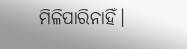ମିଳିପାରିନାହିଁ।